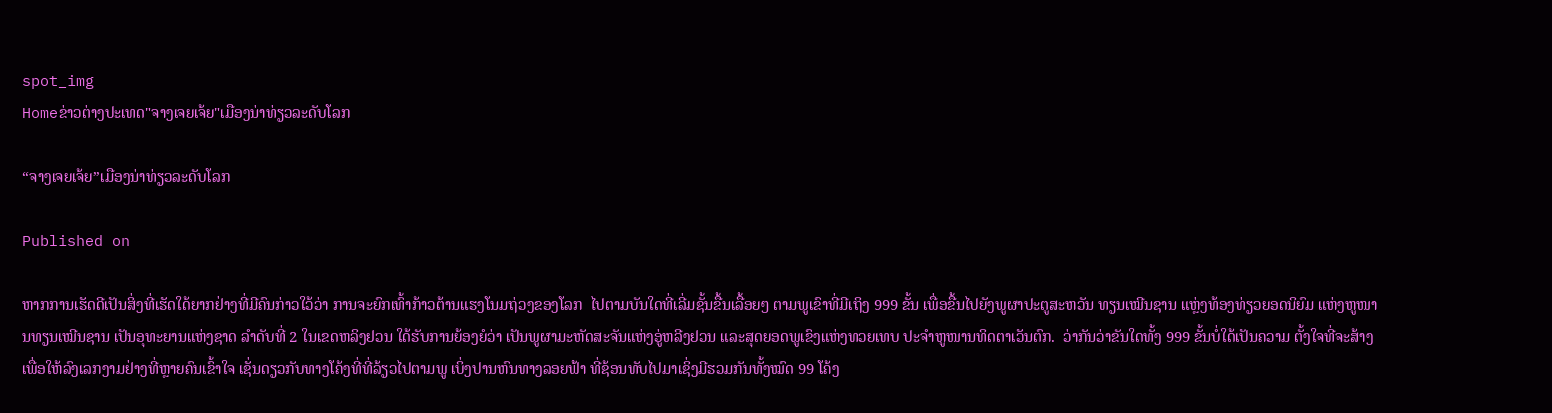spot_img
Homeຂ່າວຕ່າງປະເທດ"ຈາງເຈຍເຈ້ຍ"ເມືອງນ່າທ່ຽວລະດັບໂລກ

“ຈາງເຈຍເຈ້ຍ”ເມືອງນ່າທ່ຽວລະດັບໂລກ

Published on

ຫາກການເຮັດດີເປັນສິ່ງທີ່ເຮັດໃດ້ຍາກຢ່າງທີ່ມີຄົນກ່າວໃວ້ວ່າ ການຈະຍົກເທົ້າກ້າວຕ້ານແຮງໂນມຖ່ວງຂອງໂລກ  ໄປຕາມບັນໃດທີ່ເລີ່ມຊັ້ນຂື້ນເລື້ອຍໆ ຕາມພູເຂົາທີ່ມີເຖິງ 999 ຂັ້ນ ເພື່ອຂື້ນໄປຍັງພູຜາປະຕູສະຫວັນ ທຽນເໝີນຊານ ແຫຼ່ງທ້ອງທ່ຽວຍອດນິຍົມ ແຫ່ງຫູໜານທຽນເໝີນຊານ ເປັນອຸທະຍານແຫ່ງຊາດ ລຳດັບທີ່ 2 ໃນເຂດຫລິງຢວນ ໃດ້ຮັບການຍ້ອງຍໍວ່າ ເປັນພູຜາມະຫັດສະຈັນແຫ່ງອູ່ຫລີງຢວນ ແລະສຸດຍອດພູເຂົງແຫ່ງທວຍເທບ ປະຈຳຫູໜານທິດຕາເວັນຕົກ.  ວ່າກັນວ່າຂັນໃດທັ້ງ 999 ຂັ້ນບໍ່ໃດ້ເປັນຄວາມ ຕັ້ງໃຈທີ່ຈະສ້າງ ເພື່ອໃຫ້ລົງເລກງາມຢ່າງທີ່ຫຼາຍຄົນເຂົ້າໃຈ ເຊັ່ນດຽວກັບທາງໂຄ້ງທີ່ທີ່ລ້ຽວໄປຕາມພູ ເບິ່ງປານຫົນທາງລອຍຟ້າ ທີ່ຊ້ອນທັບໄປມາເຊິ່ງມີຮວມກັນທັ້ງໝົດ 99 ໂຄ້ງ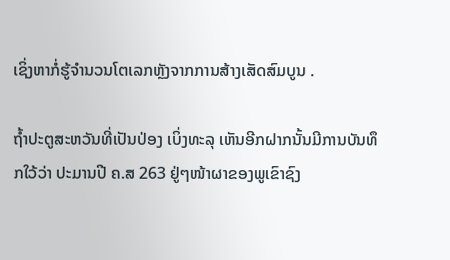ເຊິ່ງຫາກໍ່ຮູ້ຈຳນວນໂຕເລກຫຼັງຈາກການສ້າງເສັດສົມບູນ .

ຖ້ຳປະຕູສະຫວັນທີ່ເປັນປ່ອງ ເບິ່ງທະລຸ ເຫັນອີກຝາກນັ້ນມີການບັນທຶກໃວ້ວ່າ ປະມານປີ ຄ.ສ 263 ຢູ່ໆໜ້າຜາຂອງພູເຂົາຊົງ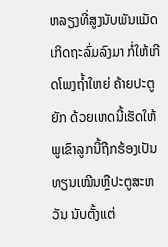ຫລຽງທີ່ສູງນັບພັນແມັດ ເກິດຖະລົ່ມລົງມາ ກໍ່ໃຫ້ເກີດໂພງຖ້ຳໃຫຍ່ ຄ້າຍປະຕູຍັກ ດ້ວຍເຫດນີ້ເຮັດໃຫ້ພູເຂົາລູກນີ້ຖືກຮ້ອງເປັນ ທຽນເໝີນຫຼືປະຕູສະຫວັນ ນັບຕັ້ງແຕ່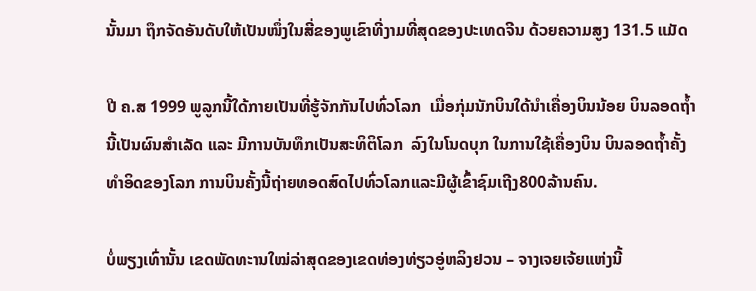ນັ້ນມາ ຖຶກຈັດອັນດັບໃຫ້ເປັນໜຶ່ງໃນສີ່ຂອງພູເຂົາທີ່ງາມທີ່ສຸດຂອງປະເທດຈີນ ດ້ວຍຄວາມສູງ 131.5 ແມັດ

ປີ ຄ.ສ 1999 ພູລູກນີ້ໃດ້ກາຍເປັນທີ່ຮູ້ຈັກກັນໄປທົ່ວໂລກ  ເມື່ອກຸ່ມນັກບິນໃດ້ນຳເຄື່ອງບິນນ້ອຍ ບິນລອດຖ້ຳນີ້ເປັນຜົນສຳເລັດ ແລະ ມີການບັນທຶກເປັນສະທິຕິໂລກ  ລົງໃນໂນດບຸກ ໃນການໃຊ້ເຄື່ອງບິນ ບິນລອດຖ້ຳຄັ້ງທຳອິດຂອງໂລກ ການບິນຄັ້ງນີ້ຖ່າຍທອດສົດໄປທົ່ວໂລກແລະມີຜູ້ເຂົ້າຊົມເຖີງ800ລ້ານຄົນ.

ບໍ່ພຽງເທົ່ານັ້ນ ເຂດພັດທະານໃໝ່ລ່າສຸດຂອງເຂດທ່ອງທ່ຽວອູ່ຫລິງຢວນ – ຈາງເຈຍເຈ້ຍແຫ່ງນີ້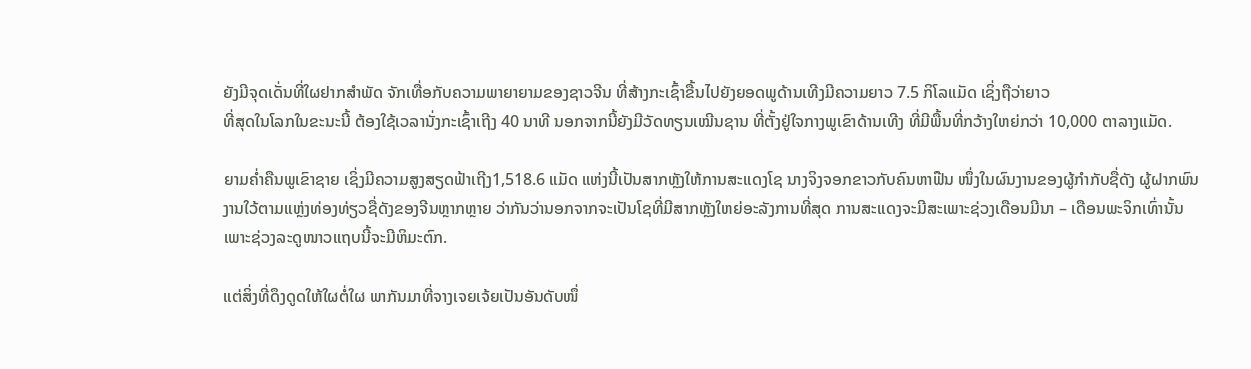ຍັງມີຈຸດເດັ່ນທີ່ໃຜຢາກສຳພັດ ຈັກເທື່ອກັບຄວາມພາຍາຍາມຂອງຊາວຈີນ ທີ່ສ້າງກະເຊົ້າຂື້ນໄປຍັງຍອດພູດ້ານເທີງມີຄວາມຍາວ 7.5 ກິໂລແມັດ ເຊິ່ງຖືວ່າຍາວ
ທີ່ສຸດໃນໂລກໃນຂະນະນີ້ ຕ້ອງໃຊ້ເວລານັ່ງກະເຊົ້າເຖີງ 40 ນາທີ ນອກຈາກນີ້ຍັງມີວັດທຽນເໝີນຊານ ທີ່ຕັ້ງຢູ່ໃຈກາງພູເຂົາດ້ານເທີງ ທີ່ມີພື້ນທີ່ກວ້າງໃຫຍ່ກວ່າ 10,000 ຕາລາງແມັດ.

ຍາມຄ່ຳຄືນພູເຂົາຊາຍ ເຊິ່ງມີຄວາມສູງສຽດຟ້າເຖີງ1,518.6 ແມັດ ແຫ່ງນີ້ເປັນສາກຫຼັງໃຫ້ການສະແດງໂຊ ນາງຈິງຈອກຂາວກັບຄົນຫາຟືນ ໜຶ່ງໃນຜົນງານຂອງຜູ້ກຳກັບຊື່ດັງ ຜູ້ຝາກພົນງານໃວ້ຕາມແຫຼ່ງທ່ອງທ່ຽວຊື່ດັງຂອງຈີນຫຼາກຫຼາຍ ວ່າກັນວ່ານອກຈາກຈະເປັນໂຊທີ່ມີສາກຫຼັງໃຫຍ່ອະລັງການທີ່ສຸດ ການສະແດງຈະມີສະເພາະຊ່ວງເດືອນມີນາ – ເດືອນພະຈິກເທົ່ານັ້ນ ເພາະຊ່ວງລະດູໜາວແຖບນີ້ຈະມີຫິມະຕົກ.

ແຕ່ສິ່ງທີ່ດຶງດູດໃຫ້ໃຜຕໍ່ໃຜ ພາກັນມາທີ່ຈາງເຈຍເຈ້ຍເປັນອັນດັບໜຶ່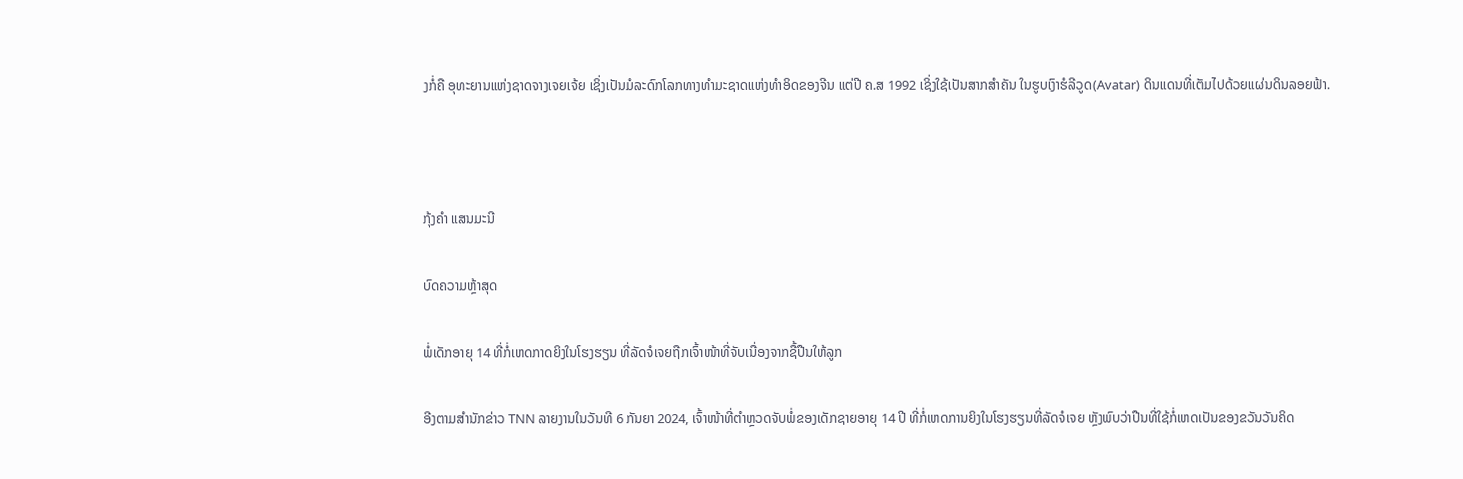ງກໍ່ຄື ອຸທະຍານແຫ່ງຊາດຈາງເຈຍເຈ້ຍ ເຊິ່ງເປັນມໍລະດົກໂລກທາງທຳມະຊາດແຫ່ງທຳອິດຂອງຈີນ ແຕ່ປີ ຄ.ສ 1992 ເຊິ່ງໃຊ້ເປັນສາກສຳຄັນ ໃນຮູບເງົາຮໍລີວູດ(Avatar) ດິນແດນທີ່ເຕັມໄປດ້ວຍແຜ່ນດິນລອຍຟ້າ.



ກຸ້ງຄຳ ແສນມະນີ

ບົດຄວາມຫຼ້າສຸດ

ພໍ່ເດັກອາຍຸ 14 ທີ່ກໍ່ເຫດກາດຍິງໃນໂຮງຮຽນ ທີ່ລັດຈໍເຈຍຖືກເຈົ້າໜ້າທີ່ຈັບເນື່ອງຈາກຊື້ປືນໃຫ້ລູກ

ອີງຕາມສຳນັກຂ່າວ TNN ລາຍງານໃນວັນທີ 6 ກັນຍາ 2024, ເຈົ້າໜ້າທີ່ຕຳຫຼວດຈັບພໍ່ຂອງເດັກຊາຍອາຍຸ 14 ປີ ທີ່ກໍ່ເຫດການຍິງໃນໂຮງຮຽນທີ່ລັດຈໍເຈຍ ຫຼັງພົບວ່າປືນທີ່ໃຊ້ກໍ່ເຫດເປັນຂອງຂວັນວັນຄິດ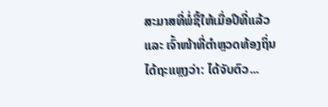ສະມາສທີ່ພໍ່ຊື້ໃຫ້ເມື່ອປີທີ່ແລ້ວ ແລະ ເຈົ້າໜ້າທີ່ຕຳຫຼວດທ້ອງຖິ່ນໄດ້ຖະແຫຼງວ່າ: ໄດ້ຈັບຕົວ...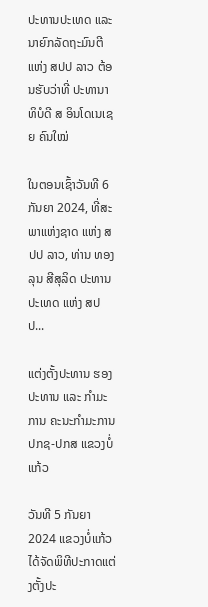ປະທານປະເທດ ແລະ ນາຍົກລັດຖະມົນຕີ ແຫ່ງ ສປປ ລາວ ຕ້ອນຮັບວ່າທີ່ ປະທານາທິບໍດີ ສ ອິນໂດເນເຊຍ ຄົນໃໝ່

ໃນຕອນເຊົ້າວັນທີ 6 ກັນຍາ 2024, ທີ່ສະພາແຫ່ງຊາດ ແຫ່ງ ສປປ ລາວ, ທ່ານ ທອງລຸນ ສີສຸລິດ ປະທານປະເທດ ແຫ່ງ ສປປ...

ແຕ່ງຕັ້ງປະທານ ຮອງປະທານ ແລະ ກຳມະການ ຄະນະກຳມະການ ປກຊ-ປກສ ແຂວງບໍ່ແກ້ວ

ວັນທີ 5 ກັນຍາ 2024 ແຂວງບໍ່ແກ້ວ ໄດ້ຈັດພິທີປະກາດແຕ່ງຕັ້ງປະ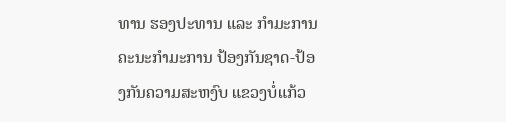ທານ ຮອງປະທານ ແລະ ກຳມະການ ຄະນະກຳມະການ ປ້ອງກັນຊາດ-ປ້ອງກັນຄວາມສະຫງົບ ແຂວງບໍ່ແກ້ວ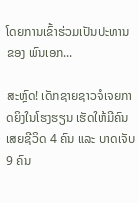ໂດຍການເຂົ້າຮ່ວມເປັນປະທານຂອງ ພົນເອກ...

ສະຫຼົດ! ເດັກຊາຍຊາວຈໍເຈຍກາດຍິງໃນໂຮງຮຽນ ເຮັດໃຫ້ມີຄົນເສຍຊີວິດ 4 ຄົນ ແລະ ບາດເຈັບ 9 ຄົນ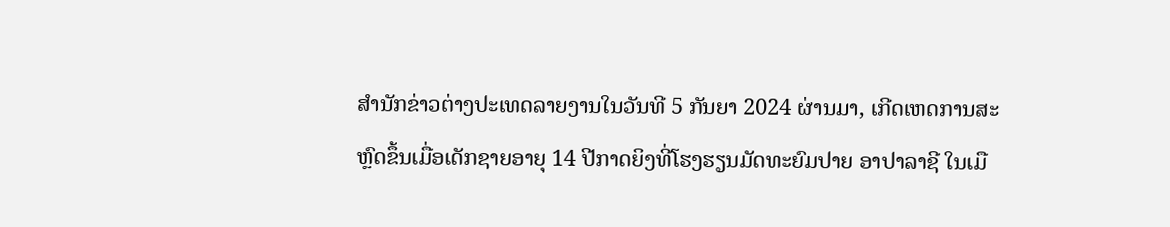ສຳນັກຂ່າວຕ່າງປະເທດລາຍງານໃນວັນທີ 5 ກັນຍາ 2024 ຜ່ານມາ, ເກີດເຫດການສະຫຼົດຂຶ້ນເມື່ອເດັກຊາຍອາຍຸ 14 ປີກາດຍິງທີ່ໂຮງຮຽນມັດທະຍົມປາຍ ອາປາລາຊີ ໃນເມື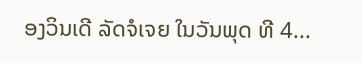ອງວິນເດີ ລັດຈໍເຈຍ ໃນວັນພຸດ ທີ 4...